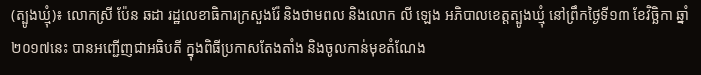(ត្បូងឃ្មុំ)៖ លោកស្រី ប៉ែន ឆដា រដ្ឋលេខាធិការក្រសួងរ៉ែ និងថាមពល និងលោក លី ឡេង អភិបាលខេត្តត្បូងឃ្មុំ នៅព្រឹកថ្ងៃទី១៣ ខែវិច្ឆិកា ឆ្នាំ២០១៧នេះ បានអញ្ជើញជាអធិបតី ក្នុងពិធីប្រកាសតែងតាំង និងចូលកាន់មុខតំណែង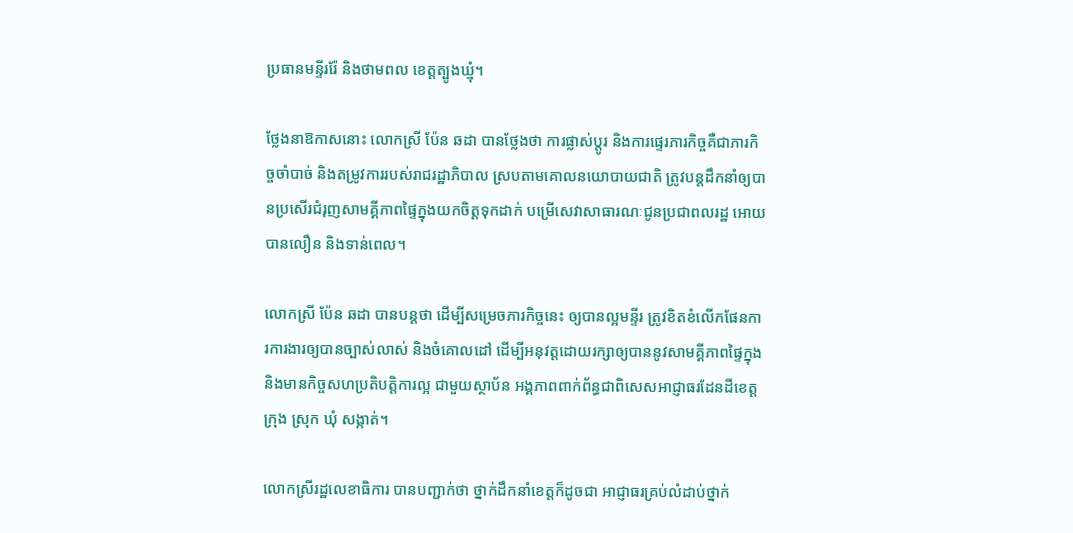ប្រធានមន្ទីររ៉ែ និងថាមពល ខេត្តត្បូងឃ្មុំ។

ថ្លែងនាឱកាសនោះ លោកស្រី ប៉ែន ឆដា បានថ្លែងថា ការផ្លាស់ប្តូរ និងការផ្ទេរភារកិច្ចគឺជាភារកិច្ចចាំបាច់ និងតម្រូវការរបស់រាជរដ្ឋាភិបាល ស្របតាមគោលនយោបាយជាតិ ត្រូវបន្តដឹកនាំឲ្យបានប្រសើរជំរុញសាមគ្គីភាពផ្ទៃក្នុងយកចិត្តទុកដាក់ បម្រើសេវាសាធារណៈជូនប្រជាពលរដ្ឋ អោយបានលឿន និងទាន់ពេល។

លោកស្រី ប៉ែន ឆដា បានបន្តថា ដើម្បីសម្រេចភារកិច្ចនេះ ឲ្យបានល្អមន្ទីរ ត្រូវខិតខំលើកផែនការការងារឲ្យបានច្បាស់លាស់ និងចំគោលដៅ ដើម្បីអនុវត្តដោយរក្សាឲ្យបាននូវសាមគ្គីភាពផ្ទៃក្នុង និងមានកិច្ចសហប្រតិបត្តិការល្អ ជាមួយស្ថាប័ន អង្គភាពពាក់ព័ន្ធជាពិសេសអាជ្ញាធរដែនដីខេត្ត ក្រុង ស្រុក ឃុំ សង្កាត់។

លោកស្រីរដ្ឋលេខាធិការ បានបញ្ជាក់ថា ថ្នាក់ដឹកនាំខេត្តក៏ដូចជា អាជ្ញាធរគ្រប់លំដាប់ថ្នាក់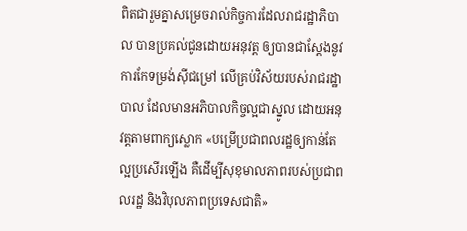ពិតជារួមគ្នាសម្រេចរាល់កិច្ចការដែលរាជរដ្ឋាភិបាល បានប្រគល់ជូនដោយអនុវត្ត ឲ្យបានជាស្ដែងនូវការកែទម្រង់ស៊ីជម្រៅ លើគ្រប់វិស័យរបស់រាជរដ្ឋាបាល ដែលមានអភិបាលកិច្ចល្អជាស្នូល ដោយអនុវត្តតាមពាក្យស្លោក «បម្រើប្រជាពលរដ្ឋឲ្យកាន់តែល្អប្រសើរឡើង គឺដើម្បីសុខុមាលភាពរបស់ប្រជាពលរដ្ឋ និងវិបុលភាពប្រទេសជាតិ»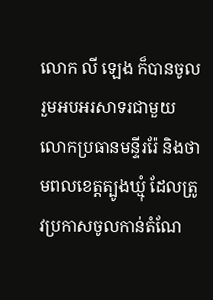លោក លី ឡេង ក៏បានចូលរួមអបអរសាទរជាមួយលោកប្រធានមន្ទីររ៉ែ និងថាមពលខេត្តត្បូងឃ្មុំ ដែលត្រូវប្រកាសចូលកាន់តំណែ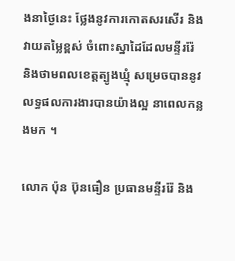ងនាថ្ងៃនេះ ថ្លែងនូវការកោតសរសើរ និងវាយតម្លៃខ្ពស់ ចំពោះស្នាដៃដែលមន្ទីររ៉ែ និងថាមពលខេត្តត្បូងឃ្មុំ សម្រេចបាននូវលទ្ធផលការងារបានយ៉ាងល្អ នាពេលកន្លងមក ។

លោក ប៉ុន ប៊ុនធឿន ប្រធានមន្ទីររ៉ែ និង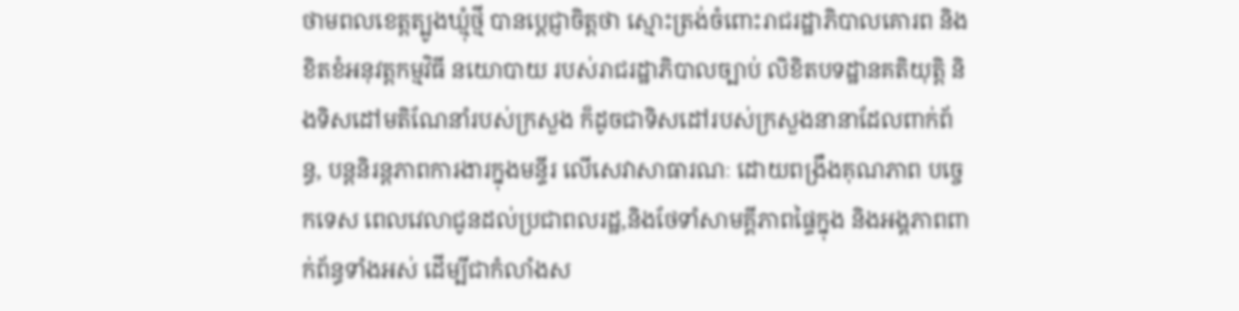ថាមពលខេត្តត្បូងឃ្មុំថ្មី បានប្តេជ្ញាចិត្តថា ស្មោះត្រង់ចំពោះរាជរដ្ឋាភិបាលគោរព និងខិតខំអនុវត្តកម្មវិធី នយោបាយ របស់រាជរដ្ឋាភិបាលច្បាប់ លិខិតបទដ្ឋានគតិយុត្តិ និងទិសដៅមតិណែនាំរបស់ក្រសួង ក៏ដូចជាទិសដៅរបស់ក្រសួងនានាដែលពាក់ព័ន្ធ, បន្តនិរន្តភាពការងារក្នុងមន្ទីរ លើសេវាសាធារណៈ ដោយពង្រឹងគុណភាព បច្ចេកទេស ពេលវេលាជូនដល់ប្រជាពលរដ្ឋ,និងថែទាំសាមគ្គីភាពផ្ទៃក្នុង និងអង្គភាពពាក់ព័ន្ធទាំងអស់ ដើម្បីជាកំលាំងស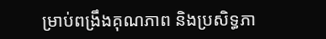ម្រាប់ពង្រឹងគុណភាព និងប្រសិទ្ធភា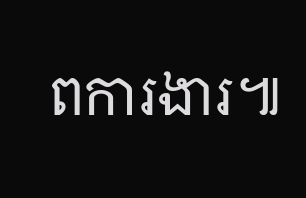ពការងារ៕